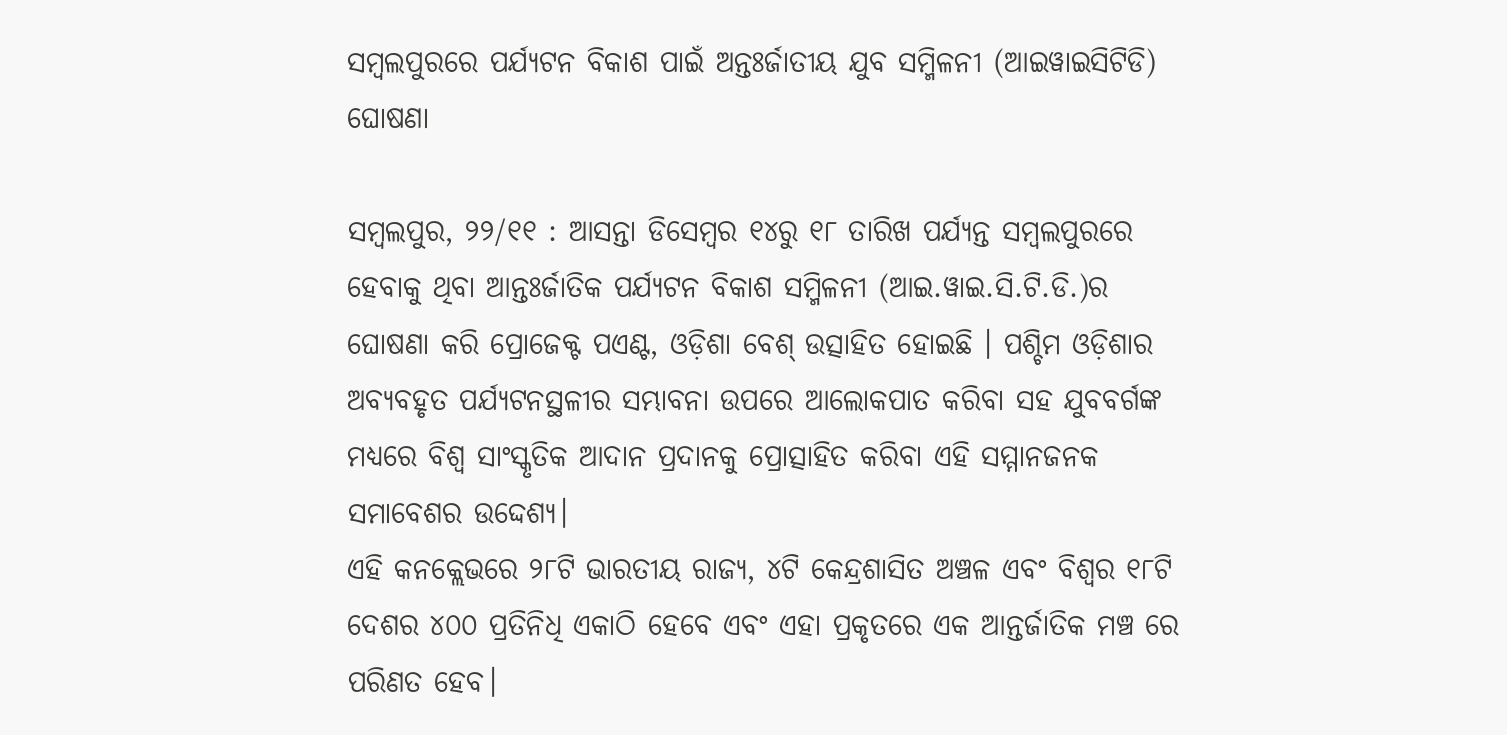ସମ୍ବଲପୁରରେ ପର୍ଯ୍ୟଟନ ବିକାଶ ପାଇଁ ଅନ୍ତଃର୍ଜାତୀୟ ଯୁବ ସମ୍ମିଳନୀ (ଆଇୱାଇସିଟିଡି) ଘୋଷଣା

ସମ୍ବଲପୁର, ୨୨/୧୧ : ଆସନ୍ତା ଡିସେମ୍ବର ୧୪ରୁ ୧୮ ତାରିଖ ପର୍ଯ୍ୟନ୍ତ ସମ୍ବଲପୁରରେ ହେବାକୁ ଥିବା ଆନ୍ତଃର୍ଜାତିକ ପର୍ଯ୍ୟଟନ ବିକାଶ ସମ୍ମିଳନୀ (ଆଇ.ୱାଇ.ସି.ଟି.ଡି.)ର ଘୋଷଣା କରି ପ୍ରୋଜେକ୍ଟ ପଏଣ୍ଟ, ଓଡ଼ିଶା ବେଶ୍ ଉତ୍ସାହିତ ହୋଇଛି । ପଶ୍ଚିମ ଓଡ଼ିଶାର ଅବ୍ୟବହୃତ ପର୍ଯ୍ୟଟନସ୍ଥଳୀର ସମ୍ଭାବନା ଉପରେ ଆଲୋକପାତ କରିବା ସହ ଯୁବବର୍ଗଙ୍କ ମଧ୍ୟରେ ବିଶ୍ୱ ସାଂସ୍କୃତିକ ଆଦାନ ପ୍ରଦାନକୁ ପ୍ରୋତ୍ସାହିତ କରିବା ଏହି ସମ୍ମାନଜନକ ସମାବେଶର ଉଦ୍ଦେଶ୍ୟ।
ଏହି କନକ୍ଲେଭରେ ୨୮ଟି ଭାରତୀୟ ରାଜ୍ୟ, ୪ଟି କେନ୍ଦ୍ରଶାସିତ ଅଞ୍ଚଳ ଏବଂ ବିଶ୍ୱର ୧୮ଟି ଦେଶର ୪୦୦ ପ୍ରତିନିଧି ଏକାଠି ହେବେ ଏବଂ ଏହା ପ୍ରକୃତରେ ଏକ ଆନ୍ତର୍ଜାତିକ ମଞ୍ଚ ରେ ପରିଣତ ହେବ।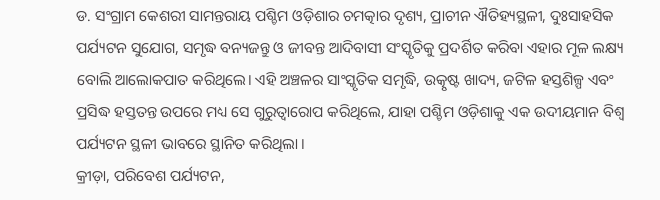ଡ. ସଂଗ୍ରାମ କେଶରୀ ସାମନ୍ତରାୟ ପଶ୍ଚିମ ଓଡ଼ିଶାର ଚମତ୍କାର ଦୃଶ୍ୟ, ପ୍ରାଚୀନ ଐତିହ୍ୟସ୍ଥଳୀ, ଦୁଃସାହସିକ ପର୍ଯ୍ୟଟନ ସୁଯୋଗ, ସମୃଦ୍ଧ ବନ୍ୟଜନ୍ତୁ ଓ ଜୀବନ୍ତ ଆଦିବାସୀ ସଂସ୍କୃତିକୁ ପ୍ରଦର୍ଶିତ କରିବା ଏହାର ମୂଳ ଲକ୍ଷ୍ୟ ବୋଲି ଆଲୋକପାତ କରିଥିଲେ। ଏହି ଅଞ୍ଚଳର ସାଂସ୍କୃତିକ ସମୃଦ୍ଧି, ଉତ୍କୃଷ୍ଟ ଖାଦ୍ୟ, ଜଟିଳ ହସ୍ତଶିଳ୍ପ ଏବଂ ପ୍ରସିଦ୍ଧ ହସ୍ତତନ୍ତ ଉପରେ ମଧ୍ୟ ସେ ଗୁରୁତ୍ୱାରୋପ କରିଥିଲେ, ଯାହା ପଶ୍ଚିମ ଓଡ଼ିଶାକୁ ଏକ ଉଦୀୟମାନ ବିଶ୍ୱ ପର୍ଯ୍ୟଟନ ସ୍ଥଳୀ ଭାବରେ ସ୍ଥାନିତ କରିଥିଲା ।
କ୍ରୀଡ଼ା, ପରିବେଶ ପର୍ଯ୍ୟଟନ,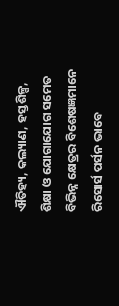ଐତିହ୍ୟ, କଲ୍ୟାଣ, ହସ୍ତଶିଳ୍ପ, ଶିକ୍ଷା ଓ ଯୋଗାଯୋଗ ସମେତ ବିଭିନ୍ନ କ୍ଷେତ୍ରର ବିଶେଷଜ୍ଞମାନେ ରିସୋର୍ସ ପର୍ସନ ଭାବେ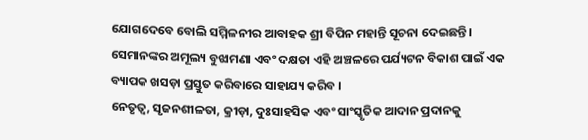ଯୋଗଦେବେ ବୋଲି ସମ୍ମିଳନୀର ଆବାହକ ଶ୍ରୀ ବିପିନ ମହାନ୍ତି ସୂଚନା ଦେଇଛନ୍ତି। ସେମାନଙ୍କର ଅମୂଲ୍ୟ ବୁଝାମଣା ଏବଂ ଦକ୍ଷତା ଏହି ଅଞ୍ଚଳରେ ପର୍ଯ୍ୟଟନ ବିକାଶ ପାଇଁ ଏକ ବ୍ୟାପକ ଖସଡ଼ା ପ୍ରସ୍ତୁତ କରିବାରେ ସାହାଯ୍ୟ କରିବ ।
ନେତୃତ୍ୱ, ସୃଜନଶୀଳତା, କ୍ରୀଡ଼ା, ଦୁଃସାହସିକ ଏବଂ ସାଂସ୍କୃତିକ ଆଦାନ ପ୍ରଦାନକୁ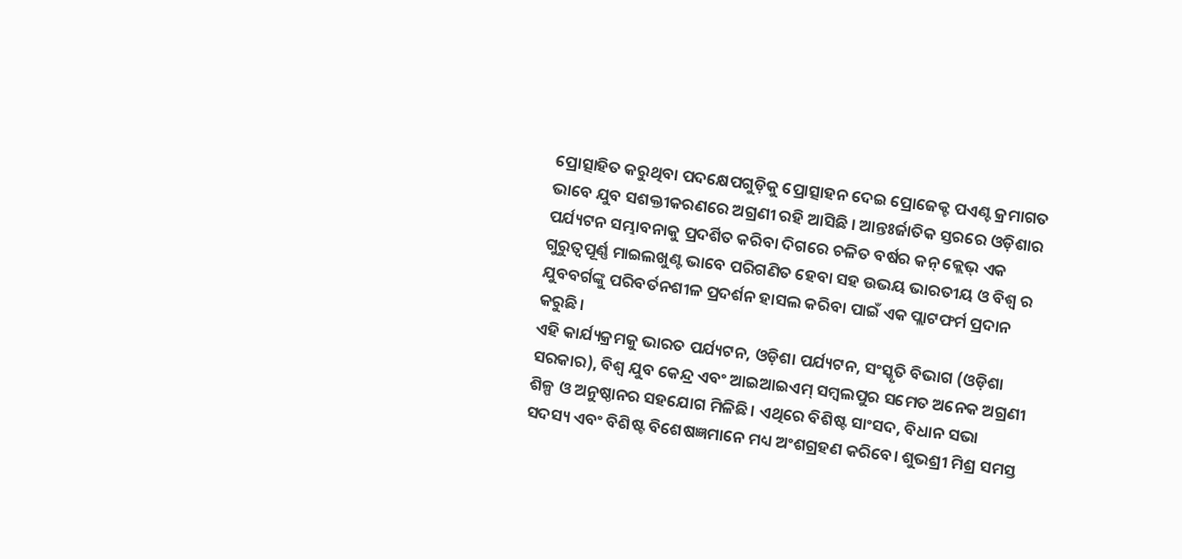ପ୍ରୋତ୍ସାହିତ କରୁଥିବା ପଦକ୍ଷେପଗୁଡ଼ିକୁ ପ୍ରୋତ୍ସାହନ ଦେଇ ପ୍ରୋଜେକ୍ଟ ପଏଣ୍ଟ କ୍ରମାଗତ ଭାବେ ଯୁବ ସଶକ୍ତୀକରଣରେ ଅଗ୍ରଣୀ ରହି ଆସିଛି । ଆନ୍ତଃର୍ଜାତିକ ସ୍ତରରେ ଓଡ଼ିଶାର ପର୍ଯ୍ୟଟନ ସମ୍ଭାବନାକୁ ପ୍ରଦର୍ଶିତ କରିବା ଦିଗରେ ଚଳିତ ବର୍ଷର କନ୍ କ୍ଲେଭ୍ ଏକ ଗୁରୁତ୍ୱପୂର୍ଣ୍ଣ ମାଇଲଖୁଣ୍ଟ ଭାବେ ପରିଗଣିତ ହେବା ସହ ଉଭୟ ଭାରତୀୟ ଓ ବିଶ୍ୱ ର ଯୁବବର୍ଗଙ୍କୁ ପରିବର୍ତନଶୀଳ ପ୍ରଦର୍ଶନ ହାସଲ କରିବା ପାଇଁ ଏକ ପ୍ଲାଟଫର୍ମ ପ୍ରଦାନ କରୁଛି।
ଏହି କାର୍ଯ୍ୟକ୍ରମକୁ ଭାରତ ପର୍ଯ୍ୟଟନ, ଓଡ଼ିଶା ପର୍ଯ୍ୟଟନ, ସଂସ୍କୃତି ବିଭାଗ (ଓଡ଼ିଶା ସରକାର), ବିଶ୍ୱ ଯୁବ କେନ୍ଦ୍ର ଏବଂ ଆଇଆଇଏମ୍ ସମ୍ବଲପୁର ସମେତ ଅନେକ ଅଗ୍ରଣୀ ଶିଳ୍ପ ଓ ଅନୁଷ୍ଠାନର ସହଯୋଗ ମିଳିଛି। ଏଥିରେ ବିଶିଷ୍ଟ ସାଂସଦ, ବିଧାନ ସଭା ସଦସ୍ୟ ଏବଂ ବିଶିଷ୍ଟ ବିଶେଷଜ୍ଞମାନେ ମଧ୍ୟ ଅଂଶଗ୍ରହଣ କରିବେ। ଶୁଭଶ୍ରୀ ମିଶ୍ର ସମସ୍ତ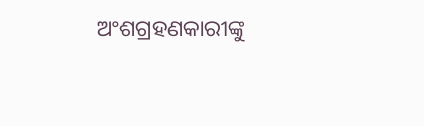ଅଂଶଗ୍ରହଣକାରୀଙ୍କୁ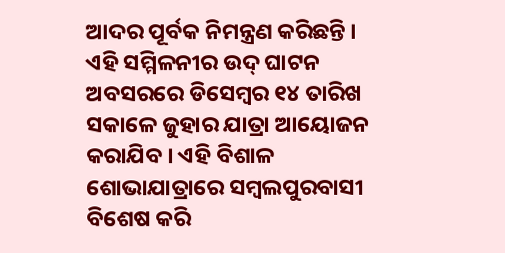ଆଦର ପୂର୍ବକ ନିମନ୍ତ୍ରଣ କରିଛନ୍ତି । ଏହି ସମ୍ମିଳନୀର ଉଦ୍ ଘାଟନ ଅବସରରେ ଡିସେମ୍ବର ୧୪ ତାରିଖ ସକାଳେ ଜୁହାର ଯାତ୍ରା ଆୟୋଜନ କରାଯିବ । ଏହି ବିଶାଳ ଶୋଭାଯାତ୍ରାରେ ସମ୍ବଲପୁରବାସୀ ବିଶେଷ କରି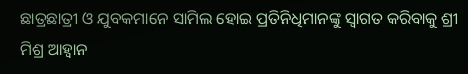ଛାତ୍ରଛାତ୍ରୀ ଓ ଯୁବକମାନେ ସାମିଲ ହୋଇ ପ୍ରତିନିଧିମାନଙ୍କୁ ସ୍ୱାଗତ କରିବାକୁ ଶ୍ରୀ ମିଶ୍ର ଆହ୍ୱାନ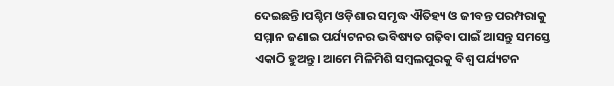ଦେଇଛନ୍ତି।ପଶ୍ଚିମ ଓଡ଼ିଶାର ସମୃଦ୍ଧ ଐତିହ୍ୟ ଓ ଜୀବନ୍ତ ପରମ୍ପରାକୁ ସମ୍ମାନ ଜଣାଇ ପର୍ଯ୍ୟଟନର ଭବିଷ୍ୟତ ଗଢ଼ିବା ପାଇଁ ଆସନ୍ତୁ ସମସ୍ତେ ଏକାଠି ହୁଅନ୍ତୁ। ଆମେ ମିଳିମିଶି ସମ୍ବଲପୁରକୁ ବିଶ୍ୱ ପର୍ଯ୍ୟଟନ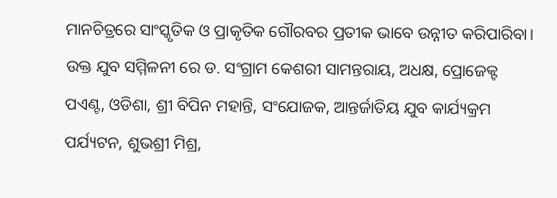ମାନଚିତ୍ରରେ ସାଂସ୍କୃତିକ ଓ ପ୍ରାକୃତିକ ଗୌରବର ପ୍ରତୀକ ଭାବେ ଉନ୍ନୀତ କରିପାରିବା।
ଉକ୍ତ ଯୁବ ସମ୍ମିଳନୀ ରେ ଡ. ସଂଗ୍ରାମ କେଶରୀ ସାମନ୍ତରାୟ, ଅଧକ୍ଷ, ପ୍ରୋଜେକ୍ଟ ପଏଣ୍ଟ, ଓଡିଶା, ଶ୍ରୀ ବିପିନ ମହାନ୍ତି, ସଂଯୋଜକ, ଆନ୍ତର୍ଜାତିୟ ଯୁବ କାର୍ଯ୍ୟକ୍ରମ ପର୍ଯ୍ୟଟନ, ଶୁଭଶ୍ରୀ ମିଶ୍ର,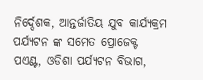ନିର୍ଦ୍ଦେଶକ, ଆନ୍ତର୍ଜାତିୟ ଯୁବ କାର୍ଯ୍ୟକ୍ରମ ପର୍ଯ୍ୟଟନ ଙ୍କ ସମେତ ପ୍ରୋଜେକ୍ଟ ପଏଣ୍ଟ, ଓଡିଶା ପର୍ଯ୍ୟଟନ ବିଭାଗ,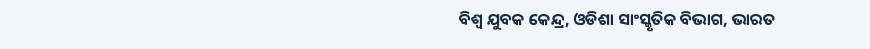ବିଶ୍ଵ ଯୁବକ କେନ୍ଦ୍ର, ଓଡିଶା ସାଂସ୍କୃତିକ ବିଭାଗ, ଭାରତ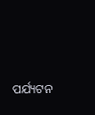ପର୍ଯ୍ୟଟନ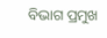ବିଭାଗ ପ୍ରମୁଖ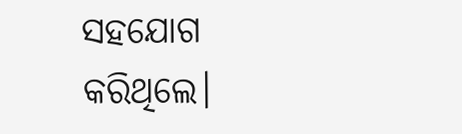ସହଯୋଗ କରିଥିଲେ।